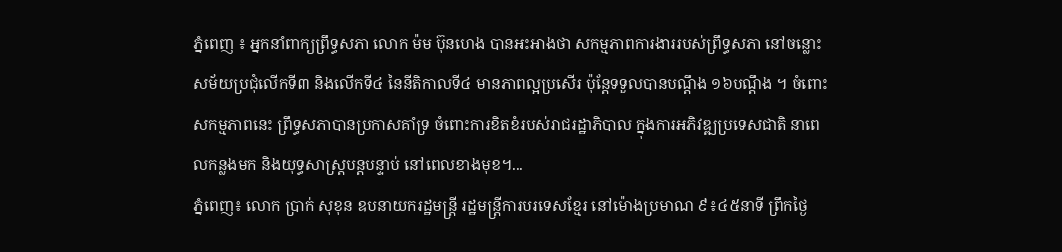ភ្នំពេញ ៖ អ្នកនាំពាក្យព្រឹទ្ធសភា លោក ម៉ម ប៊ុនហេង បានអះអាងថា សកម្មភាពការងាររបស់ព្រឹទ្ធសភា នៅចន្លោះសម័យប្រជុំលើកទី៣ និងលើកទី៤ នៃនីតិកាលទី៤ មានភាពល្អប្រសើរ ប៉ុន្តែទទួលបានបណ្តឹង ១៦បណ្តឹង ។ ចំពោះសកម្មភាពនេះ ព្រឹទ្ធសភាបានប្រកាសគាំទ្រ ចំពោះការខិតខំរបស់រាជរដ្ឋាភិបាល ក្នុងការអភិវឌ្ឍប្រទេសជាតិ នាពេលកន្លងមក និងយុទ្ធសាស្រ្តបន្តបន្ទាប់ នៅពេលខាងមុខ។...
ភ្នំពេញ៖ លោក ប្រាក់ សុខុន ឧបនាយករដ្ឋមន្ត្រី រដ្ឋមន្ត្រីការបរទេសខ្មែរ នៅម៉ោងប្រមាណ ៩៖៤៥នាទី ព្រឹកថ្ងៃ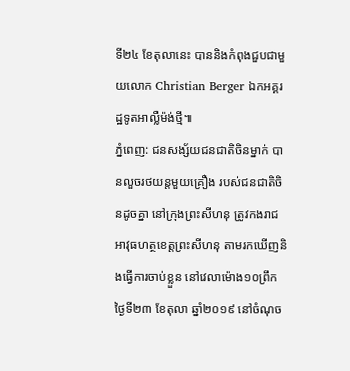ទី២៤ ខែតុលានេះ បាននិងកំពុងជួបជាមួយលោក Christian Berger ឯកអគ្គរដ្ឋទូតអាល្លឺម៉ង់ថ្មី៕
ភ្នំពេញ: ជនសង្ស័យជនជាតិចិនម្នាក់ បានលួចរថយន្តមួយគ្រឿង របស់ជនជាតិចិនដូចគ្នា នៅក្រុងព្រះសីហនុ ត្រូវកងរាជអាវុធហត្ថខេត្តព្រះសីហនុ តាមរកឃើញនិងធ្វើការចាប់ខ្លួន នៅវេលាម៉ោង១០ព្រឹក ថ្ងៃទី២៣ ខែតុលា ឆ្នាំ២០១៩ នៅចំណុច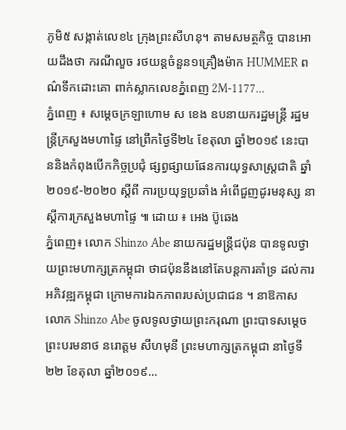ភូមិ៥ សង្កាត់លេខ៤ ក្រុងព្រះសីហនុ។ តាមសមត្ថកិច្ច បានអោយដឹងថា ករណីលួច រថយន្ដចំនួន១គ្រឿងម៉ាក HUMMER ពណ៌ទឹកដោះគោ ពាក់ស្លាកលេខភ្នំពេញ 2M-1177...
ភ្នំពេញ ៖ សម្ដេចក្រឡាហោម ស ខេង ឧបនាយករដ្ឋមន្ដ្រី រដ្ឋមន្ដ្រីក្រសួងមហាផ្ទៃ នៅព្រឹកថ្ងៃទី២៤ ខែតុលា ឆ្នាំ២០១៩ នេះបាននិងកំពុងបើកកិច្ចប្រជុំ ផ្សព្វផ្សាយផែនការយុទ្ធសាស្រ្តជាតិ ឆ្នាំ២០១៩-២០២០ ស្តីពី ការប្រយុទ្ធប្រឆាំង អំពើជួញដូរមនុស្ស នាស្ដីការក្រសួងមហាផ្ទៃ ៕ ដោយ ៖ អេង ប៊ូឆេង
ភ្នំពេញ៖ លោក Shinzo Abe នាយករដ្ឋមន្រ្តីជប៉ុន បានទូលថ្វាយព្រះមហាក្សត្រកម្ពុជា ថាជប៉ុននឹងនៅតែបន្តការគាំទ្រ ដល់ការអភិវឌ្ឍកម្ពុជា ក្រោមការឯកភាពរបស់ប្រជាជន ។ នាឱកាសលោក Shinzo Abe ចូលទូលថ្វាយព្រះករុណា ព្រះបាទសម្តេច ព្រះបរមនាថ នរោត្តម សីហមុនី ព្រះមហាក្សត្រកម្ពុជា នាថ្ងៃទី២២ ខែតុលា ឆ្នាំ២០១៩...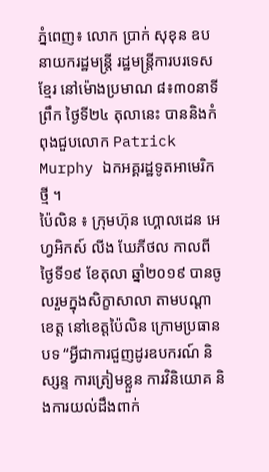ភ្នំពេញ៖ លោក ប្រាក់ សុខុន ឧបនាយករដ្ឋមន្ត្រី រដ្ឋមន្ត្រីការបរទេសខ្មែរ នៅម៉ោងប្រមាណ ៨៖៣០នាទីព្រឹក ថ្ងៃទី២៤ តុលានេះ បាននិងកំពុងជួបលោក Patrick Murphy ឯកអគ្គរដ្ឋទូតអាមេរិកថ្មី ។
ប៉ៃលិន ៖ ក្រុមហ៊ុន ហ្គោលដេន អេហ្វអិកស៍ លីង ឃែភីថល កាលពីថ្ងៃទី១៩ ខែតុលា ឆ្នាំ២០១៩ បានចូលរួមក្នុងសិក្ខាសាលា តាមបណ្ដាខេត្ត នៅខេត្តប៉ៃលិន ក្រោមប្រធានបទ “អ្វីជាការជួញដូរឧបករណ៍ និស្សន្ទ ការត្រៀមខ្លួន ការវិនិយោគ និងការយល់ដឹងពាក់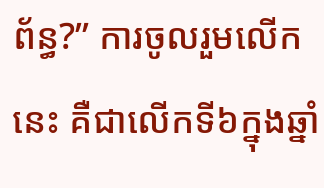ព័ន្ធ?” ការចូលរួមលើកនេះ គឺជាលើកទី៦ក្នុងឆ្នាំ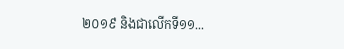២០១៩ និងជាលើកទី១១...